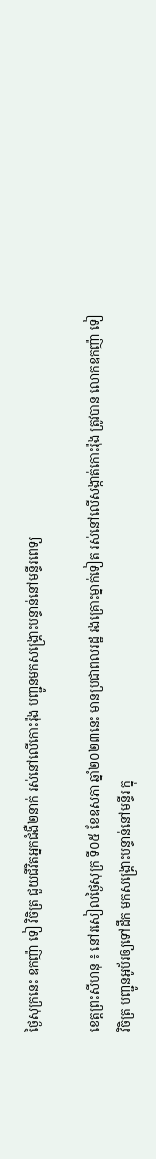ថ្ងៃសុក្រនេះ ឧកញ៉ា ទៀ វិចិត្រ ជួយជីវិតអ្នកជំងឺ២នាក់ រស់នៅលើកោះរ៉ុង បញ្ជូនមកសង្គ្រោះបន្ទាន់នៅមន្ទីរពេទ្យ

ខេត្តព្រះសីហនុ ៖ នៅរសៀលថ្ងៃសុក្រ ទី០៥ ខែឧសភា ឆ្នាំ២០២៣នេះ មានប្រជាពលរដ្ឋ រងគ្រោះម្នាក់ទៀត រស់នៅលើសង្កាត់កោះរ៉ុង ត្រូវបាន លោកឧកញ៉ា ទៀ វិចិត្រ បញ្ជូនអូប័រឲ្យទៅដឹក មកសង្គ្រោះបន្ទាន់នៅមន្ទីរ ក្នុ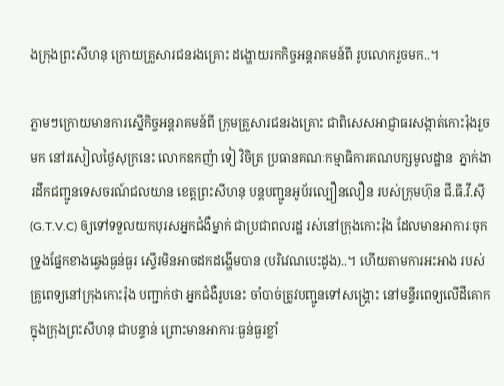ងក្រុងព្រះសីហនុ ក្រោយគ្រួសារជនរងគ្រោះ ដង្ហោយរកកិច្ចអន្តរាគមន៍ពី រូបលោករួចមក..។

ភ្លាមៗក្រោយមានការស្នើកិច្ចអន្តរាគមន៍ពី ក្រុមគ្រួសារជនរងគ្រោះ ជាពិសេសអាជ្ញាធរសង្កាត់កោះរ៉ុងរួចមក នៅរសៀលថ្ងៃសុក្រនេះ លោកឧកញ៉ា ទៀ វិចិត្រ ប្រធានគណៈកម្មាធិការគណបក្សមូលដ្ឋាន  ភ្នាក់ងារដឹកជញ្ជូនទេសចរណ៍ជលយាន ខេត្តព្រះសីហនុ បន្តបញ្ជូនអូប័រល្បឿនលឿន របស់ក្រុមហ៊ុន ជី.ធី.វី.ស៊ី (G.T.V.C) ឲ្យទៅទទួលយកបុរសអ្នកជំងឺម្នាក់ ជាប្រជាពលរដ្ឋ រស់នៅក្រុងកោះរ៉ុង ដែលមានអាការៈចុកទ្រូងផ្នែកខាងឆ្វេងធ្ងន់ធ្ងរ ស្ទើរមិនអាចដកដង្ហើមបាន (បរិវេណបេះដូង)..។ ហើយតាមការអះអាង របស់គ្រូពេទ្យនៅក្រុងកោះរ៉ុង បញ្ជាក់ថា អ្នកជំងឺរូបនេះ ចាំបាច់ត្រូវបញ្ជូនទៅសង្រ្គោះ នៅមន្ទីរពេទ្យលើដីគោក  ក្នុងក្រុងព្រះសីហនុ ជាបន្ទាន់ ព្រោះមានអាការៈធ្ងន់ធ្ងរខ្លាំ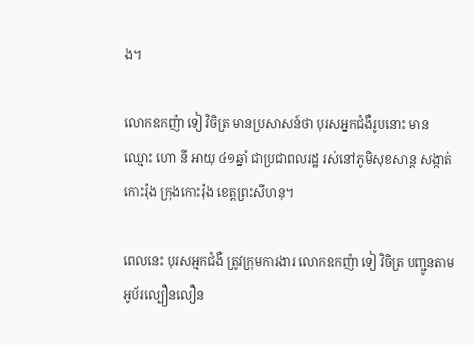ង។

លោកឧកញ៉ា ទៀ វិចិត្រ មានប្រសាសន៍ថា បុរសអ្នកជំងឺរូបនោះ មាន ឈ្មោះ ហោ នី អាយុ ៤១ឆ្នាំ ជាប្រជាពលរដ្ឋ រស់នៅភូមិសុខសាន្ត សង្កាត់កោះរ៉ុង ក្រុងកោះរ៉ុង ខេត្តព្រះសីហនុ។

ពេលនេះ បុរសអ្មកជំងឺ ត្រូវក្រុមការងារ លោកឧកញ៉ា ទៀ វិចិត្រ បញ្ជូនតាមអូប័រល្បឿនលឿន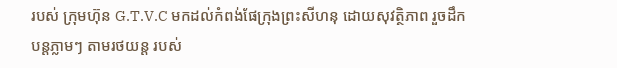របស់ ក្រុមហ៊ុន G.T.V.C មកដល់កំពង់ផែក្រុងព្រះសីហនុ ដោយសុវត្ថិភាព រួចដឹកបន្តភ្លាមៗ តាមរថយន្ត របស់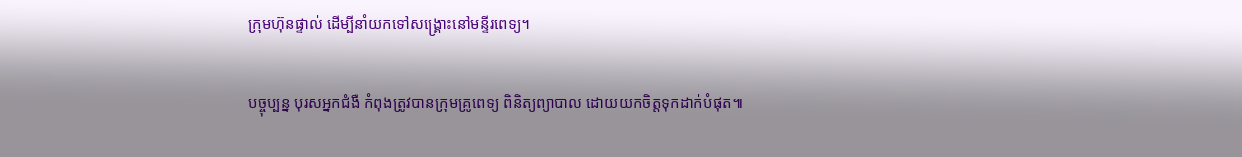ក្រុមហ៊ុនផ្ទាល់ ដើម្បីនាំយកទៅសង្គ្រោះនៅមន្ទីរពេទ្យ។

បច្ចុប្បន្ន បុរសអ្នកជំងឺ កំពុងត្រូវបានក្រុមគ្រូពេទ្យ ពិនិត្យព្យាបាល ដោយយកចិត្តទុកដាក់បំផុត៕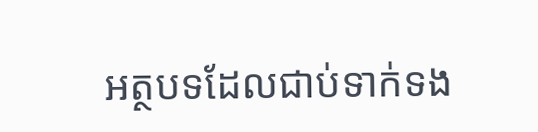អត្ថបទដែលជាប់ទាក់ទង